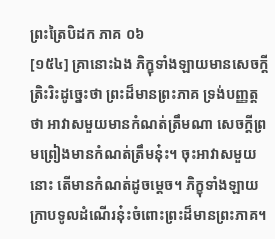ព្រះត្រៃបិដក ភាគ ០៦
[១៥៤] គ្រានោះឯង ភិក្ខុទាំងឡាយមានសេចក្តីត្រិះរិះដូច្នេះថា ព្រះដ៏មានព្រះភាគ ទ្រង់បញ្ញត្តថា អាវាសមួយមានកំណត់ត្រឹមណា សេចក្តីព្រមព្រៀងមានកំណត់ត្រឹមនុ៎ះ។ ចុះអាវាសមួយនោះ តើមានកំណត់ដូចម្តេច។ ភិក្ខុទាំងឡាយក្រាបទូលដំណើរនុ៎ះចំពោះព្រះដ៏មានព្រះភាគ។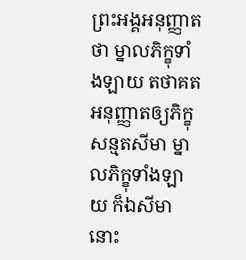ព្រះអង្គអនុញ្ញាតថា ម្នាលភិក្ខុទាំងឡាយ តថាគតអនុញ្ញាតឲ្យភិក្ខុសន្មតសីមា ម្នាលភិក្ខុទាំងឡាយ ក៏ឯសីមានោះ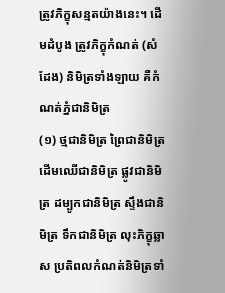ត្រូវភិក្ខុសន្មតយ៉ាងនេះ។ ដើមដំបូង ត្រូវភិក្ខុកំណត់ (សំដែង) និមិត្រទាំងឡាយ គឺកំណត់ភ្នំជានិមិត្រ
(១) ថ្មជានិមិត្រ ព្រៃជានិមិត្រ ដើមឈើជានិមិត្រ ផ្លូវជានិមិត្រ ដម្បូកជានិមិត្រ ស្ទឹងជានិមិត្រ ទឹកជានិមិត្រ លុះភិក្ខុឆ្លាស ប្រតិពលកំណត់និមិត្រទាំ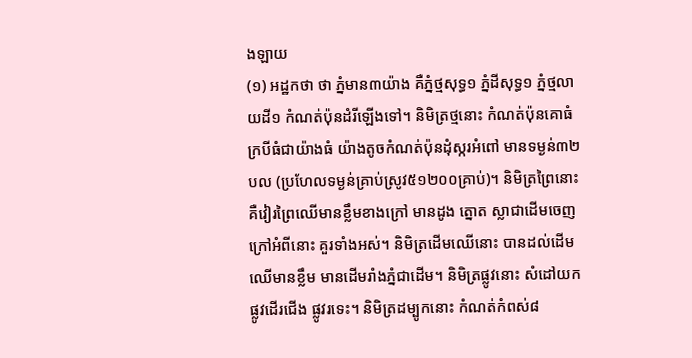ងឡាយ
(១) អដ្ឋកថា ថា ភ្នំមាន៣យ៉ាង គឺភ្នំថ្មសុទ្ធ១ ភ្នំដីសុទ្ធ១ ភ្នំថ្មលាយដី១ កំណត់ប៉ុនដំរីឡើងទៅ។ និមិត្រថ្មនោះ កំណត់ប៉ុនគោធំ ក្របីធំជាយ៉ាងធំ យ៉ាងតូចកំណត់ប៉ុនដុំស្ករអំពៅ មានទម្ងន់៣២បល (ប្រហែលទម្ងន់គ្រាប់ស្រូវ៥១២០០គ្រាប់)។ និមិត្រព្រៃនោះ គឺវៀរព្រៃឈើមានខ្លឹមខាងក្រៅ មានដូង ត្នោត ស្លាជាដើមចេញ ក្រៅអំពីនោះ គួរទាំងអស់។ និមិត្រដើមឈើនោះ បានដល់ដើមឈើមានខ្លឹម មានដើមរាំងភ្នំជាដើម។ និមិត្រផ្លូវនោះ សំដៅយកផ្លូវដើរជើង ផ្លូវរទេះ។ និមិត្រដម្បូកនោះ កំណត់កំពស់៨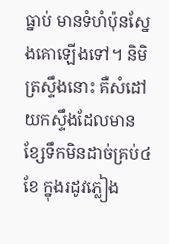ធ្នាប់ មានទំហំប៉ុនស្នែងគោឡើងទៅ។ និមិត្រស្ទឹងនោះ គឺសំដៅយកស្ទឹងដែលមានខ្សែទឹកមិនដាច់គ្រប់៤ខែ ក្នុងរដូវភ្លៀង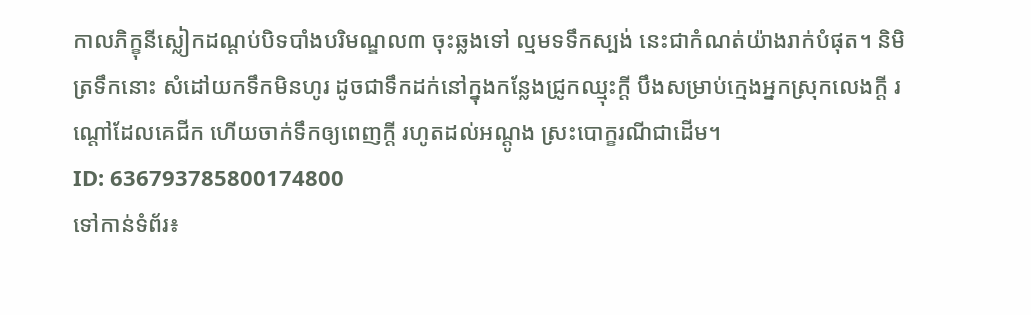កាលភិក្ខុនីស្លៀកដណ្តប់បិទបាំងបរិមណ្ឌល៣ ចុះឆ្លងទៅ ល្មមទទឹកស្បង់ នេះជាកំណត់យ៉ាងរាក់បំផុត។ និមិត្រទឹកនោះ សំដៅយកទឹកមិនហូរ ដូចជាទឹកដក់នៅក្នុងកន្លែងជ្រូកឈ្មុះក្តី បឹងសម្រាប់ក្មេងអ្នកស្រុកលេងក្តី រណ្តៅដែលគេជីក ហើយចាក់ទឹកឲ្យពេញក្តី រហូតដល់អណ្តូង ស្រះបោក្ខរណីជាដើម។
ID: 636793785800174800
ទៅកាន់ទំព័រ៖